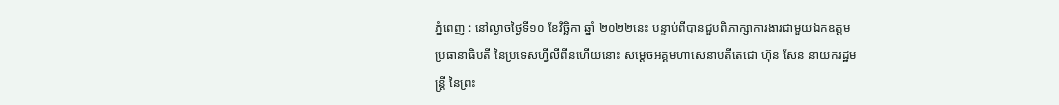ភ្នំពេញ : នៅល្ងាចថ្ងៃទី១០ ខែវិច្ឆិកា ឆ្នាំ ២០២២នេះ បន្ទាប់ពីបានជួបពិភាក្សាការងារជាមួយឯកឧត្តមប្រធានាធិបតី នៃប្រទេសហ្វីលីពីនហើយនោះ សម្ដេចអគ្គមហាសេនាបតីតេជោ ហ៊ុន សែន នាយករដ្ឋមន្ត្រី នៃព្រះ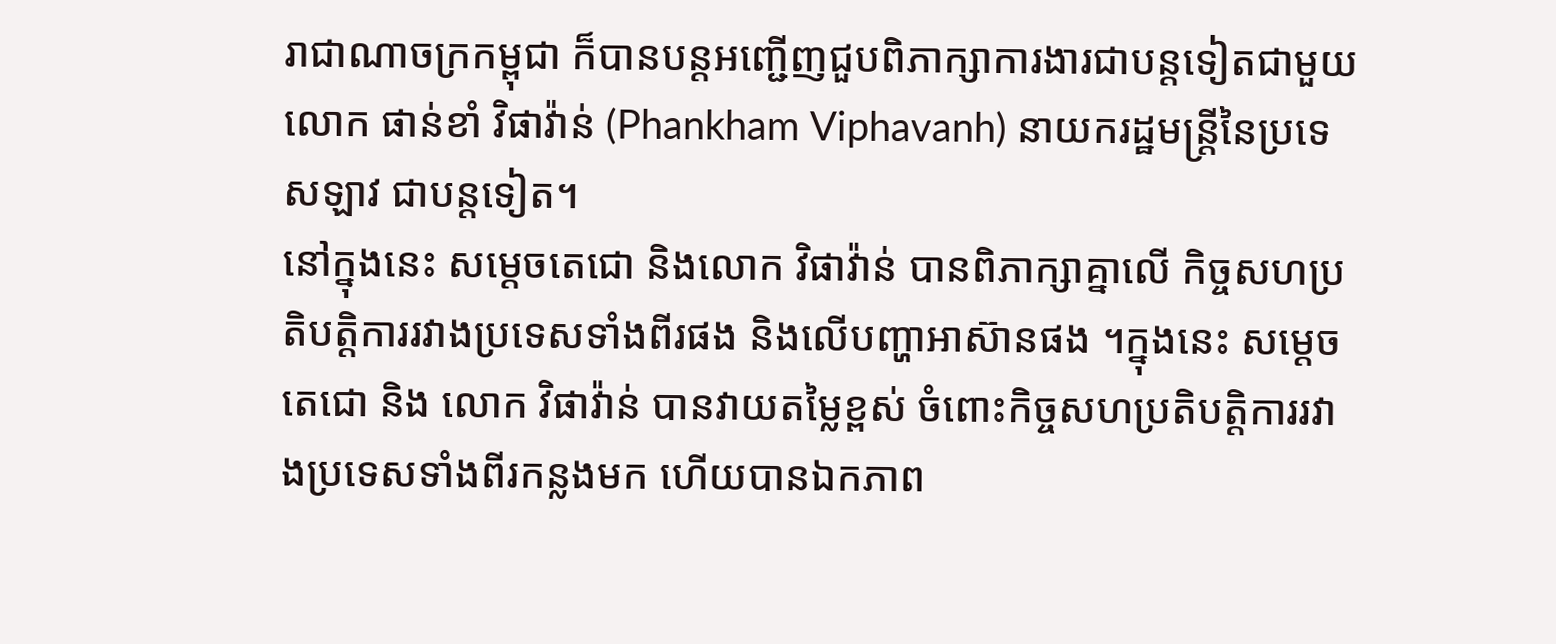រាជាណាចក្រកម្ពុជា ក៏បានបន្តអញ្ជើញជួបពិភាក្សាការងារជាបន្តទៀតជាមួយ លោក ផាន់ខាំ វិផាវ៉ាន់ (Phankham Viphavanh) នាយករដ្ឋមន្ត្រីនៃប្រទេសឡាវ ជាបន្តទៀត។
នៅក្នុងនេះ សម្ដេចតេជោ និងលោក វិផាវ៉ាន់ បានពិភាក្សាគ្នាលើ កិច្ចសហប្រតិបត្តិការរវាងប្រទេសទាំងពីរផង និងលើបញ្ហាអាស៊ានផង ។ក្នុងនេះ សម្ដេចតេជោ និង លោក វិផាវ៉ាន់ បានវាយតម្លៃខ្ពស់ ចំពោះកិច្ចសហប្រតិបត្តិការរវាងប្រទេសទាំងពីរកន្លងមក ហើយបានឯកភាព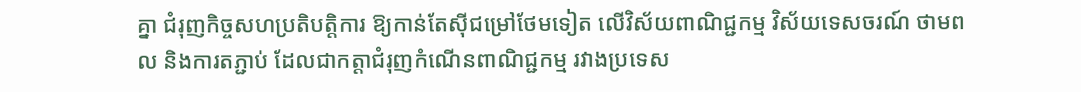គ្នា ជំរុញកិច្ចសហប្រតិបត្តិការ ឱ្យកាន់តែស៊ីជម្រៅថែមទៀត លើវិស័យពាណិជ្ជកម្ម វិស័យទេសចរណ៍ ថាមពល និងការតភ្ជាប់ ដែលជាកត្តាជំរុញកំណើនពាណិជ្ជកម្ម រវាងប្រទេស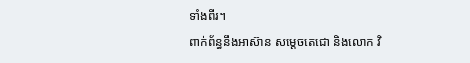ទាំងពីរ។
ពាក់ព័ន្ធនឹងអាស៊ាន សម្ដេចតេជោ និងលោក វិ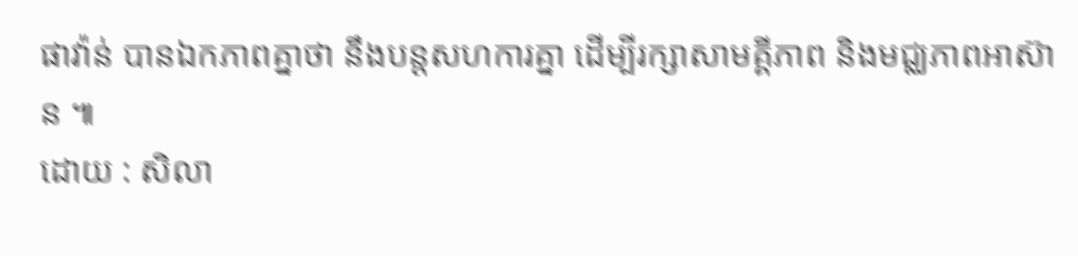ផាវ៉ាន់ បានឯកភាពគ្នាថា នឹងបន្តសហការគ្នា ដើម្បីរក្សាសាមគ្គីភាព និងមជ្ឈភាពអាស៊ាន ៕
ដោយ : សិលា